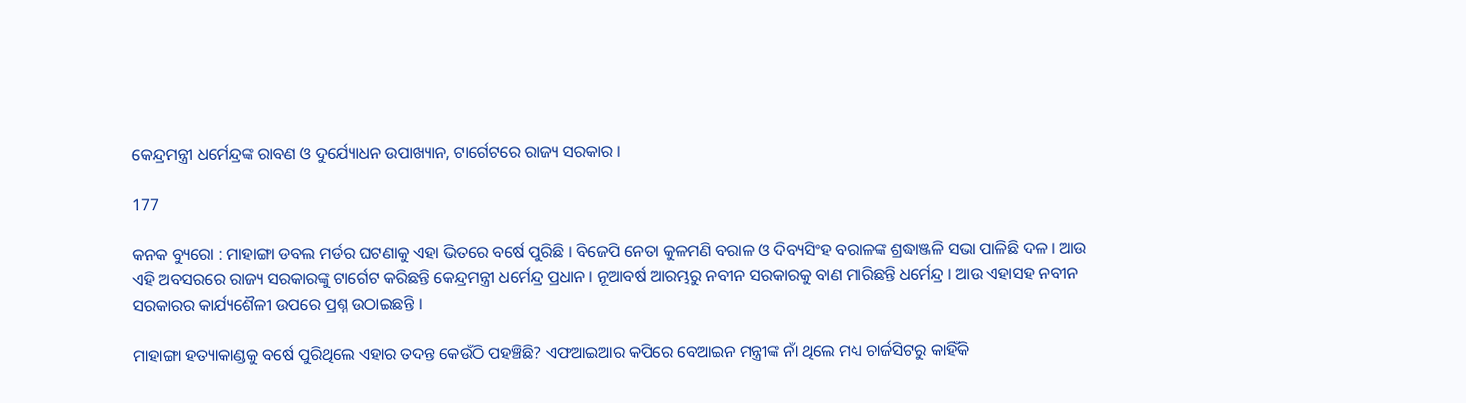କେନ୍ଦ୍ରମନ୍ତ୍ରୀ ଧର୍ମେନ୍ଦ୍ରଙ୍କ ରାବଣ ଓ ଦୁର୍ଯ୍ୟୋଧନ ଉପାଖ୍ୟାନ, ଟାର୍ଗେଟରେ ରାଜ୍ୟ ସରକାର ।

177

କନକ ବ୍ୟୁରୋ : ମାହାଙ୍ଗା ଡବଲ ମର୍ଡର ଘଟଣାକୁ ଏହା ଭିତରେ ବର୍ଷେ ପୁରିଛି । ବିଜେପି ନେତା କୁଳମଣି ବରାଳ ଓ ଦିବ୍ୟସିଂହ ବରାଳଙ୍କ ଶ୍ରଦ୍ଧାଞ୍ଜଳି ସଭା ପାଳିଛି ଦଳ । ଆଉ ଏହି ଅବସରରେ ରାଜ୍ୟ ସରକାରଙ୍କୁ ଟାର୍ଗେଟ କରିଛନ୍ତି କେନ୍ଦ୍ରମନ୍ତ୍ରୀ ଧର୍ମେନ୍ଦ୍ର ପ୍ରଧାନ । ନୂଆବର୍ଷ ଆରମ୍ଭରୁ ନବୀନ ସରକାରକୁ ବାଣ ମାରିଛନ୍ତି ଧର୍ମେନ୍ଦ୍ର । ଆଉ ଏହାସହ ନବୀନ ସରକାରର କାର୍ଯ୍ୟଶୈଳୀ ଉପରେ ପ୍ରଶ୍ନ ଉଠାଇଛନ୍ତି ।

ମାହାଙ୍ଗା ହତ୍ୟାକାଣ୍ଡକୁ ବର୍ଷେ ପୁରିଥିଲେ ଏହାର ତଦନ୍ତ କେଉଁଠି ପହଞ୍ଚିଛି? ଏଫଆଇଆର କପିରେ ବେଆଇନ ମନ୍ତ୍ରୀଙ୍କ ନାଁ ଥିଲେ ମଧ୍ୟ ଚାର୍ଜସିଟରୁ କାହିଁକି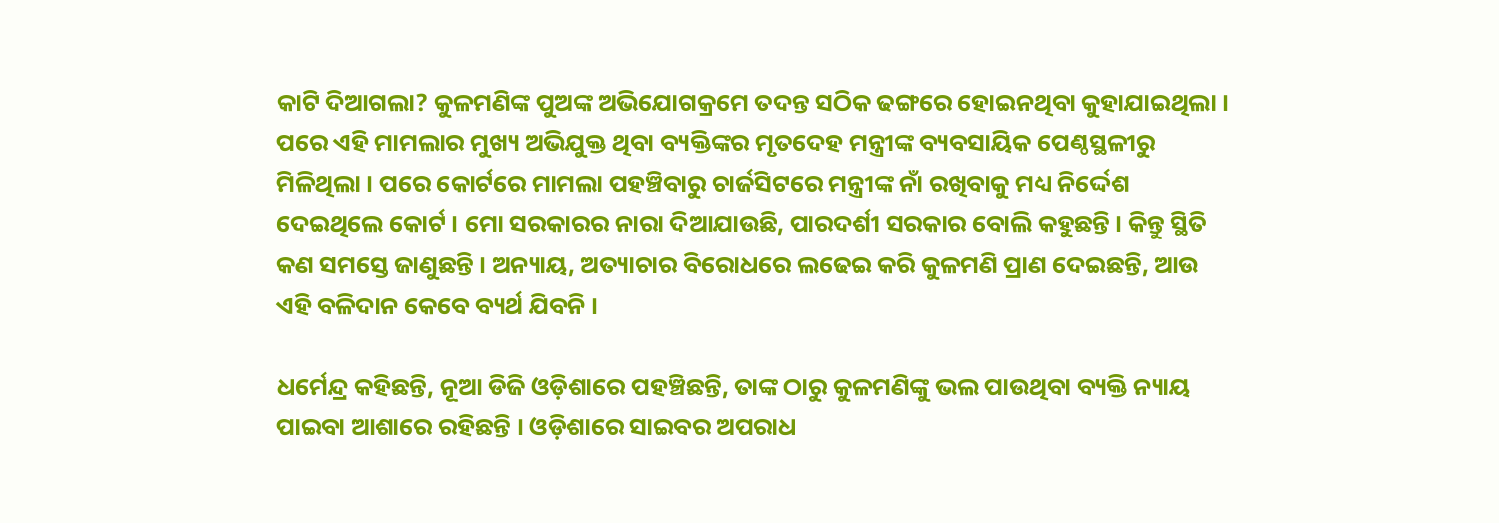କାଟି ଦିଆଗଲା? କୁଳମଣିଙ୍କ ପୁଅଙ୍କ ଅଭିଯୋଗକ୍ରମେ ତଦନ୍ତ ସଠିକ ଢଙ୍ଗରେ ହୋଇନଥିବା କୁହାଯାଇଥିଲା । ପରେ ଏହି ମାମଲାର ମୁଖ୍ୟ ଅଭିଯୁକ୍ତ ଥିବା ବ୍ୟକ୍ତିଙ୍କର ମୃତଦେହ ମନ୍ତ୍ରୀଙ୍କ ବ୍ୟବସାୟିକ ପେଣ୍ଠସ୍ଥଳୀରୁ ମିଳିଥିଲା । ପରେ କୋର୍ଟରେ ମାମଲା ପହଞ୍ଚିବାରୁ ଚାର୍ଜସିଟରେ ମନ୍ତ୍ରୀଙ୍କ ନାଁ ରଖିବାକୁ ମଧ୍ୟ ନିର୍ଦ୍ଦେଶ ଦେଇଥିଲେ କୋର୍ଟ । ମୋ ସରକାରର ନାରା ଦିଆଯାଉଛି, ପାରଦର୍ଶୀ ସରକାର ବୋଲି କହୁଛନ୍ତି । କିନ୍ତୁ ସ୍ଥିତି କଣ ସମସ୍ତେ ଜାଣୁଛନ୍ତି । ଅନ୍ୟାୟ, ଅତ୍ୟାଚାର ବିରୋଧରେ ଲଢେଇ କରି କୁଳମଣି ପ୍ରାଣ ଦେଇଛନ୍ତି, ଆଉ ଏହି ବଳିଦାନ କେବେ ବ୍ୟର୍ଥ ଯିବନି ।

ଧର୍ମେନ୍ଦ୍ର କହିଛନ୍ତି, ନୂଆ ଡିଜି ଓଡ଼ିଶାରେ ପହଞ୍ଚିଛନ୍ତି, ତାଙ୍କ ଠାରୁ କୁଳମଣିଙ୍କୁ ଭଲ ପାଉଥିବା ବ୍ୟକ୍ତି ନ୍ୟାୟ ପାଇବା ଆଶାରେ ରହିଛନ୍ତି । ଓଡ଼ିଶାରେ ସାଇବର ଅପରାଧ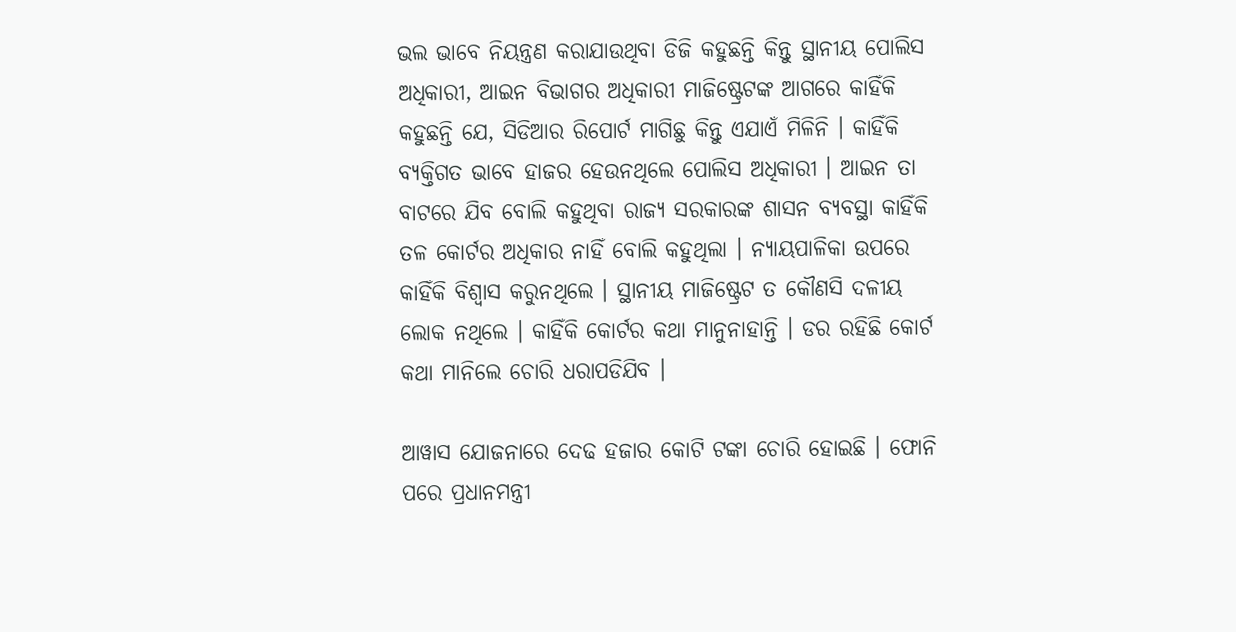ଭଲ ଭାବେ ନିୟନ୍ତ୍ରଣ କରାଯାଉଥିବା ଡିଜି କହୁଛନ୍ତି କିନ୍ତୁ ସ୍ଥାନୀୟ ପୋଲିସ ଅଧିକାରୀ, ଆଇନ ବିଭାଗର ଅଧିକାରୀ ମାଜିଷ୍ଟ୍ରେଟଙ୍କ ଆଗରେ କାହିଁକି କହୁଛନ୍ତି ଯେ, ସିଡିଆର ରିପୋର୍ଟ ମାଗିଛୁ କିନ୍ତୁ ଏଯାଏଁ ମିଳିନି । କାହିଁକି ବ୍ୟକ୍ତିଗତ ଭାବେ ହାଜର ହେଉନଥିଲେ ପୋଲିସ ଅଧିକାରୀ । ଆଇନ ତା ବାଟରେ ଯିବ ବୋଲି କହୁଥିବା ରାଜ୍ୟ ସରକାରଙ୍କ ଶାସନ ବ୍ୟବସ୍ଥା କାହିଁକି ତଳ କୋର୍ଟର ଅଧିକାର ନାହିଁ ବୋଲି କହୁଥିଲା । ନ୍ୟାୟପାଳିକା ଉପରେ କାହିଁକି ବିଶ୍ୱାସ କରୁନଥିଲେ । ସ୍ଥାନୀୟ ମାଜିଷ୍ଟ୍ରେଟ ତ କୌଣସି ଦଳୀୟ ଲୋକ ନଥିଲେ । କାହିଁକି କୋର୍ଟର କଥା ମାନୁନାହାନ୍ତି । ଡର ରହିଛି କୋର୍ଟ କଥା ମାନିଲେ ଚୋରି ଧରାପଡିଯିବ ।

ଆୱାସ ଯୋଜନାରେ ଦେଢ ହଜାର କୋଟି ଟଙ୍କା ଚୋରି ହୋଇଛି । ଫୋନି ପରେ ପ୍ରଧାନମନ୍ତ୍ରୀ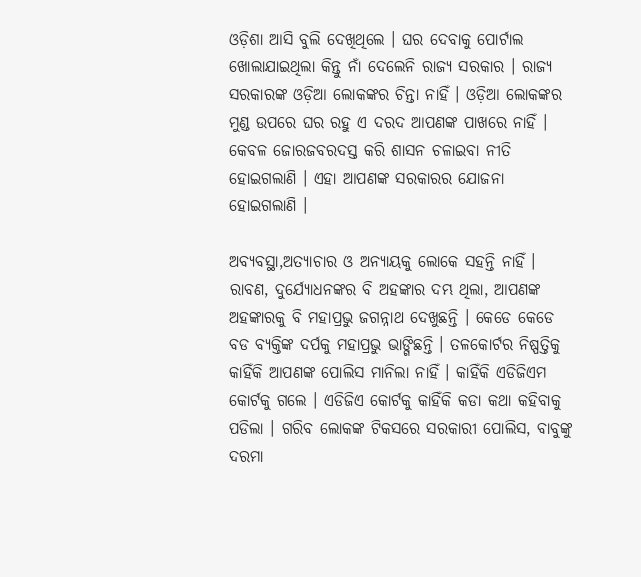ଓଡ଼ିଶା ଆସି ବୁଲି ଦେଖିଥିଲେ । ଘର ଦେବାକୁ ପୋର୍ଟାଲ ଖୋଲାଯାଇଥିଲା କିନ୍ତୁ ନାଁ ଦେଲେନି ରାଜ୍ୟ ସରକାର । ରାଜ୍ୟ ସରକାରଙ୍କ ଓଡ଼ିଆ ଲୋକଙ୍କର ଚିନ୍ତା ନାହିଁ । ଓଡ଼ିଆ ଲୋକଙ୍କର ମୁଣ୍ଡ ଉପରେ ଘର ରହୁ ଏ ଦରଦ ଆପଣଙ୍କ ପାଖରେ ନାହିଁ । କେବଳ ଜୋରଜବରଦସ୍ତ କରି ଶାସନ ଚଳାଇବା ନୀତି ହୋଇଗଲାଣି । ଏହା ଆପଣଙ୍କ ସରକାରର ଯୋଜନା ହୋଇଗଲାଣି ।

ଅବ୍ୟବସ୍ଥା,ଅତ୍ୟାଚାର ଓ ଅନ୍ୟାୟକୁ ଲୋକେ ସହନ୍ତି ନାହିଁ । ରାବଣ, ଦୁର୍ଯ୍ୟୋଧନଙ୍କର ବି ଅହଙ୍କାର ଦମ୍ଭ ଥିଲା, ଆପଣଙ୍କ ଅହଙ୍କାରକୁ ବି ମହାପ୍ରଭୁ ଜଗନ୍ନାଥ ଦେଖୁଛନ୍ତି । କେଡେ କେଡେ ବଡ ବ୍ୟକ୍ତିଙ୍କ ଦର୍ପକୁ ମହାପ୍ରଭୁ ଭାଙ୍ଗିଛନ୍ତି । ତଳକୋର୍ଟର ନିଷ୍ପତ୍ତିକୁ କାହିଁକି ଆପଣଙ୍କ ପୋଲିସ ମାନିଲା ନାହିଁ । କାହିଁକି ଏଡିଜିଏମ କୋର୍ଟକୁ ଗଲେ । ଏଡିଜିଏ କୋର୍ଟକୁ କାହିଁକି କଡା କଥା କହିବାକୁ ପଡିଲା । ଗରିବ ଲୋକଙ୍କ ଟିକସରେ ସରକାରୀ ପୋଲିସ, ବାବୁଙ୍କୁ ଦରମା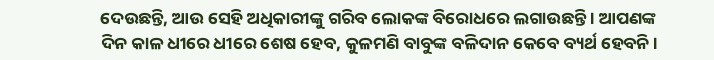ଦେଉଛନ୍ତି, ଆଉ ସେହି ଅଧିକାରୀଙ୍କୁ ଗରିବ ଲୋକଙ୍କ ବିରୋଧରେ ଲଗାଉଛନ୍ତି । ଆପଣଙ୍କ ଦିନ କାଳ ଧୀରେ ଧୀରେ ଶେଷ ହେବ, କୁଳମଣି ବାବୁଙ୍କ ବଳିଦାନ କେବେ ବ୍ୟର୍ଥ ହେବନି ।